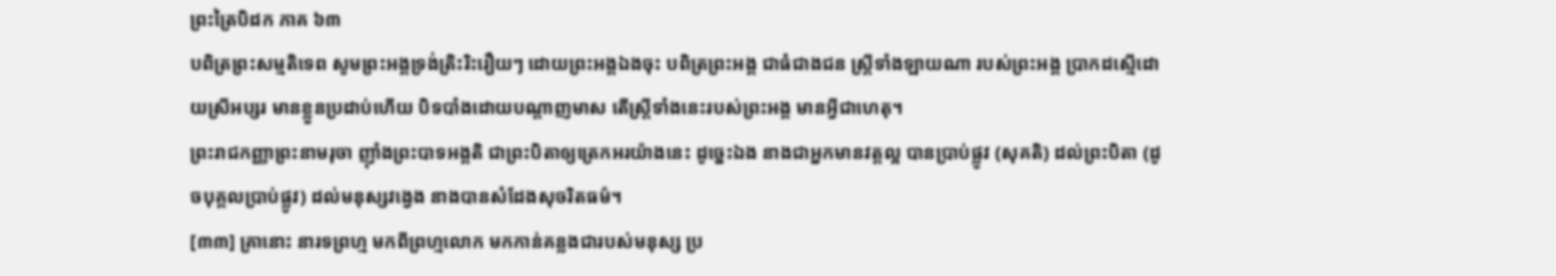ព្រះត្រៃបិដក ភាគ ៦៣
បពិត្រព្រះសម្មតិទេព សូមព្រះអង្គទ្រង់ត្រិះរិះរឿយៗ ដោយព្រះអង្គឯងចុះ បពិត្រព្រះអង្គ ជាធំជាងជន ស្រ្តីទាំងឡាយណា របស់ព្រះអង្គ ប្រាកដស្មើដោយស្រីអប្សរ មានខ្លួនប្រដាប់ហើយ បិទបាំងដោយបណ្តាញមាស តើស្រ្តីទាំងនេះរបស់ព្រះអង្គ មានអ្វីជាហេតុ។
ព្រះរាជកញ្ញាព្រះនាមរុចា ញ៉ាំងព្រះបាទអង្គតិ ជាព្រះបិតាឲ្យត្រេកអរយ៉ាងនេះ ដូច្នេះឯង នាងជាអ្នកមានវត្តល្អ បានប្រាប់ផ្លូវ (សុគតិ) ដល់ព្រះបិតា (ដូចបុគ្គលប្រាប់ផ្លូវ) ដល់មនុស្សវង្វេង នាងបានសំដែងសុចរិតធម៌។
[៣៣] គ្រានោះ នារទព្រហ្ម មកពីព្រហ្មលោក មកកាន់គន្លងជារបស់មនុស្ស ប្រ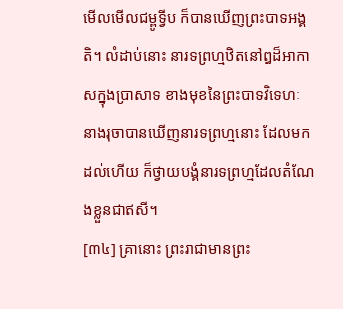មើលមើលជម្ពូទ្វីប ក៏បានឃើញព្រះបាទអង្គតិ។ លំដាប់នោះ នារទព្រហ្មឋិតនៅឰដ៏អាកាសក្នុងប្រាសាទ ខាងមុខនៃព្រះបាទវិទេហៈ នាងរុចាបានឃើញនារទព្រហ្មនោះ ដែលមកដល់ហើយ ក៏ថ្វាយបង្គំនារទព្រហ្មដែលតំណែងខ្លួនជាឥសី។
[៣៤] គ្រានោះ ព្រះរាជាមានព្រះ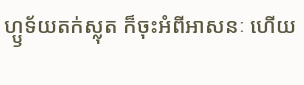ហ្ឫទ័យតក់ស្លុត ក៏ចុះអំពីអាសនៈ ហើយ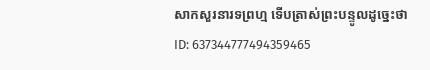សាកសួរនារទព្រហ្ម ទើបត្រាស់ព្រះបន្ទូលដូច្នេះថា
ID: 637344777494359465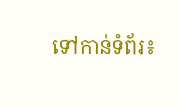ទៅកាន់ទំព័រ៖